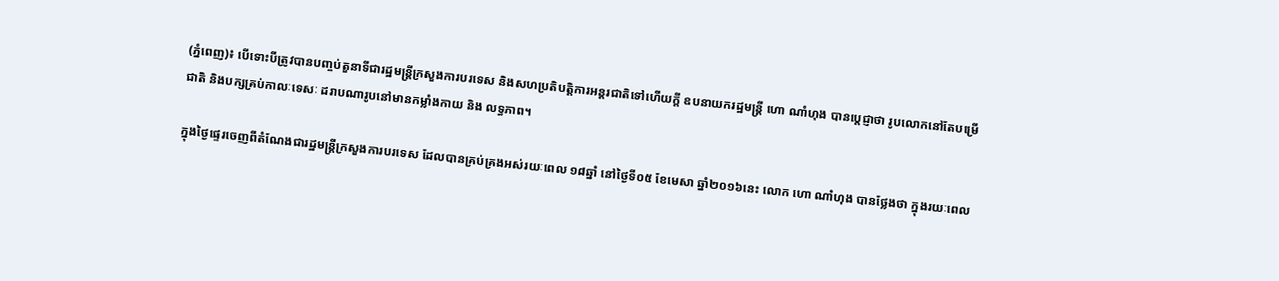(ភ្នំពេញ)៖ បើទោះបីត្រូវបានបញ្ចប់តួនាទីជារដ្ឋមន្រ្តីក្រសួងការបរទេស និងសហប្រតិបត្តិការអន្តរជាតិទៅហើយក្តី ឧបនាយករដ្ឋមន្រ្តី ហោ ណាំហុង បានប្តេជ្ញាថា រូបលោកនៅតែបម្រើជាតិ និងបក្សគ្រប់កាលៈទេសៈ ដរាបណារូបនៅមានកម្លាំងកាយ និង លទ្ធភាព។

ក្នុងថ្ងៃផ្ទេរចេញពីតំណែងជារដ្ឋមន្រ្តីក្រសួងការបរទេស ដែលបានគ្រប់គ្រងអស់រយៈពេល ១៨ឆ្នាំ នៅថ្ងៃទី០៥ ខែមេសា ឆ្នាំ២០១៦នេះ លោក ហោ ណាំហុង បានថ្លែងថា ក្នុងរយៈពេល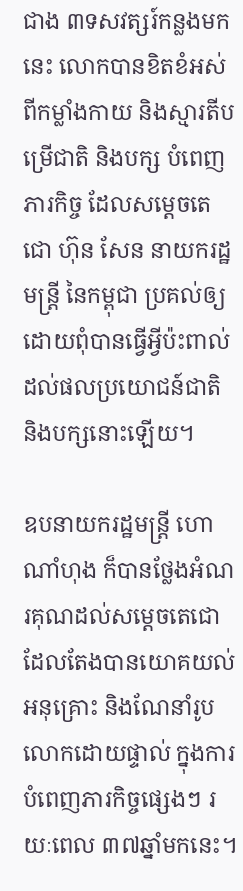ជាង ៣ទសវត្សរ៍កន្លងមកនេះ លោកបានខិតខំអស់ពីកម្លាំងកាយ និងស្មារតីបម្រើជាតិ និងបក្ស បំពេញភារកិច្ច ដែលសម្តេចតេជោ ហ៊ុន សែន នាយករដ្ឋមន្រ្តី នៃកម្ពុជា ប្រគល់ឲ្យ ដោយពុំបានធ្វើអ្វីប៉ះពាល់ដល់ផលប្រយោជន៍ជាតិ និងបក្សនោះឡើយ។

ឧបនាយករដ្ឋមន្រ្តី ហោ ណាំហុង ក៏បានថ្លែងអំណរគុណដល់សម្តេចតេជោ ដែលតែងបានយោគយល់ អនុគ្រោះ និងណែនាំរូបលោកដោយផ្ទាល់ ក្នុងការបំពេញភារកិច្ចផ្សេងៗ រយៈពេល ៣៧ឆ្នាំមកនេះ។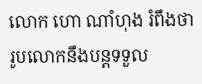លោក ហោ ណាំហុង រំពឹងថា រូបលោកនឹងបន្តទទួល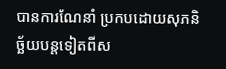បានការណែនាំ ប្រកបដោយសុភនិច្ឆ័យបន្តទៀតពីស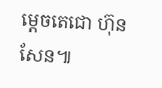ម្តេចតេជោ ហ៊ុន សែន៕